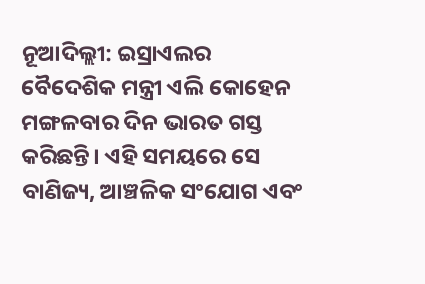ନୂଆଦିଲ୍ଲୀ: ଇସ୍ରାଏଲର ବୈଦେଶିକ ମନ୍ତ୍ରୀ ଏଲି କୋହେନ ମଙ୍ଗଳବାର ଦିନ ଭାରତ ଗସ୍ତ କରିଛନ୍ତି। ଏହି ସମୟରେ ସେ ବାଣିଜ୍ୟ, ଆଞ୍ଚଳିକ ସଂଯୋଗ ଏବଂ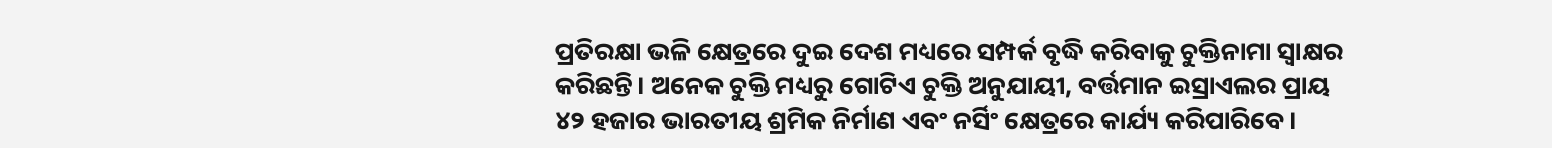ପ୍ରତିରକ୍ଷା ଭଳି କ୍ଷେତ୍ରରେ ଦୁଇ ଦେଶ ମଧ୍ୟରେ ସମ୍ପର୍କ ବୃଦ୍ଧି କରିବାକୁ ଚୁକ୍ତିନାମା ସ୍ୱାକ୍ଷର କରିଛନ୍ତି। ଅନେକ ଚୁକ୍ତି ମଧ୍ୟରୁ ଗୋଟିଏ ଚୁକ୍ତି ଅନୁଯାୟୀ, ବର୍ତ୍ତମାନ ଇସ୍ରାଏଲର ପ୍ରାୟ ୪୨ ହଜାର ଭାରତୀୟ ଶ୍ରମିକ ନିର୍ମାଣ ଏବଂ ନର୍ସିଂ କ୍ଷେତ୍ରରେ କାର୍ଯ୍ୟ କରିପାରିବେ।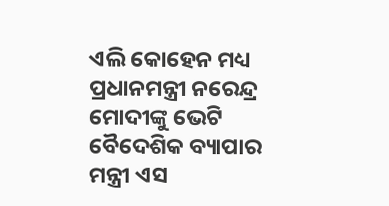ଏଲି କୋହେନ ମଧ୍ୟ ପ୍ରଧାନମନ୍ତ୍ରୀ ନରେନ୍ଦ୍ର ମୋଦୀଙ୍କୁ ଭେଟି ବୈଦେଶିକ ବ୍ୟାପାର ମନ୍ତ୍ରୀ ଏସ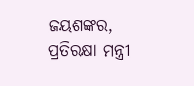ଜୟଶଙ୍କର, ପ୍ରତିରକ୍ଷା ମନ୍ତ୍ରୀ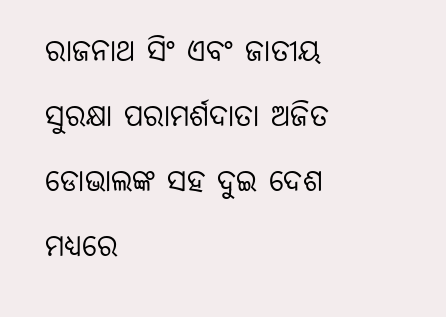ରାଜନାଥ ସିଂ ଏବଂ ଜାତୀୟ ସୁରକ୍ଷା ପରାମର୍ଶଦାତା ଅଜିତ ଡୋଭାଲଙ୍କ ସହ ଦୁଇ ଦେଶ ମଧ୍ୟରେ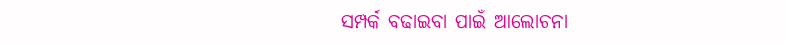ସମ୍ପର୍କ ବଢାଇବା ପାଇଁ ଆଲୋଚନା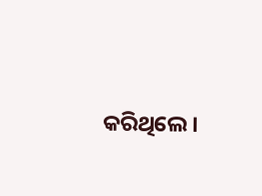କରିଥିଲେ।